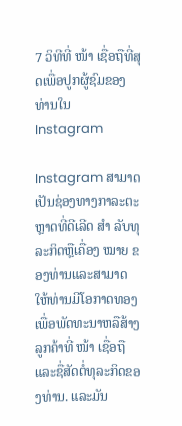7 ວິທີທີ່ ໜ້າ ເຊື່ອຖືທີ່ສຸດເພື່ອປູກຜູ້ຊົມຂອງທ່ານໃນ Instagram

Instagram ສາມາດເປັນຊ່ອງທາງກາລະຕະຫຼາດທີ່ດີເລີດ ສຳ ລັບທຸລະກິດຫຼືເຄື່ອງ ໝາຍ ຂອງທ່ານແລະສາມາດໃຫ້ທ່ານມີໂອກາດທອງເພື່ອພັດທະນາຫລືສ້າງລູກຄ້າທີ່ ໜ້າ ເຊື່ອຖືແລະຊື່ສັດຕໍ່ທຸລະກິດຂອງທ່ານ. ແລະມັນ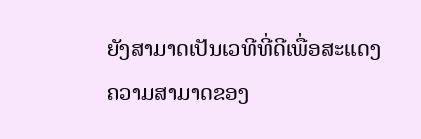ຍັງສາມາດເປັນເວທີທີ່ດີເພື່ອສະແດງຄວາມສາມາດຂອງ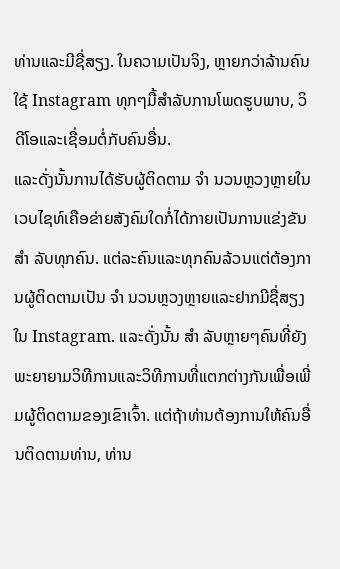ທ່ານແລະມີຊື່ສຽງ. ໃນຄວາມເປັນຈິງ, ຫຼາຍກວ່າລ້ານຄົນໃຊ້ Instagram ທຸກໆມື້ສໍາລັບການໂພດຮູບພາບ, ວິດີໂອແລະເຊື່ອມຕໍ່ກັບຄົນອື່ນ.
ແລະດັ່ງນັ້ນການໄດ້ຮັບຜູ້ຕິດຕາມ ຈຳ ນວນຫຼວງຫຼາຍໃນເວບໄຊທ໌ເຄືອຂ່າຍສັງຄົມໃດກໍ່ໄດ້ກາຍເປັນການແຂ່ງຂັນ ສຳ ລັບທຸກຄົນ. ແຕ່ລະຄົນແລະທຸກຄົນລ້ວນແຕ່ຕ້ອງການຜູ້ຕິດຕາມເປັນ ຈຳ ນວນຫຼວງຫຼາຍແລະຢາກມີຊື່ສຽງໃນ Instagram. ແລະດັ່ງນັ້ນ ສຳ ລັບຫຼາຍໆຄົນທີ່ຍັງພະຍາຍາມວິທີການແລະວິທີການທີ່ແຕກຕ່າງກັນເພື່ອເພີ່ມຜູ້ຕິດຕາມຂອງເຂົາເຈົ້າ. ແຕ່ຖ້າທ່ານຕ້ອງການໃຫ້ຄົນອື່ນຕິດຕາມທ່ານ, ທ່ານ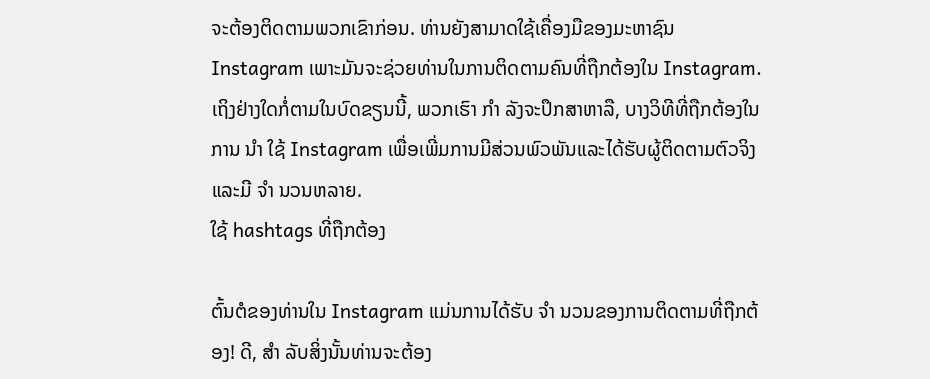ຈະຕ້ອງຕິດຕາມພວກເຂົາກ່ອນ. ທ່ານຍັງສາມາດໃຊ້ເຄື່ອງມືຂອງມະຫາຊົນ Instagram ເພາະມັນຈະຊ່ວຍທ່ານໃນການຕິດຕາມຄົນທີ່ຖືກຕ້ອງໃນ Instagram.
ເຖິງຢ່າງໃດກໍ່ຕາມໃນບົດຂຽນນີ້, ພວກເຮົາ ກຳ ລັງຈະປຶກສາຫາລື, ບາງວິທີທີ່ຖືກຕ້ອງໃນການ ນຳ ໃຊ້ Instagram ເພື່ອເພີ່ມການມີສ່ວນພົວພັນແລະໄດ້ຮັບຜູ້ຕິດຕາມຕົວຈິງແລະມີ ຈຳ ນວນຫລາຍ.
ໃຊ້ hashtags ທີ່ຖືກຕ້ອງ

ຕົ້ນຕໍຂອງທ່ານໃນ Instagram ແມ່ນການໄດ້ຮັບ ຈຳ ນວນຂອງການຕິດຕາມທີ່ຖືກຕ້ອງ! ດີ, ສຳ ລັບສິ່ງນັ້ນທ່ານຈະຕ້ອງ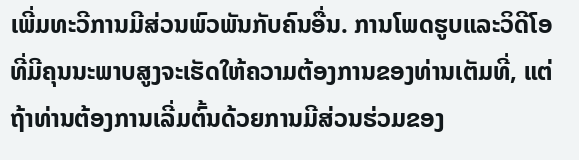ເພີ່ມທະວີການມີສ່ວນພົວພັນກັບຄົນອື່ນ. ການໂພດຮູບແລະວິດີໂອທີ່ມີຄຸນນະພາບສູງຈະເຮັດໃຫ້ຄວາມຕ້ອງການຂອງທ່ານເຕັມທີ່, ແຕ່ຖ້າທ່ານຕ້ອງການເລີ່ມຕົ້ນດ້ວຍການມີສ່ວນຮ່ວມຂອງ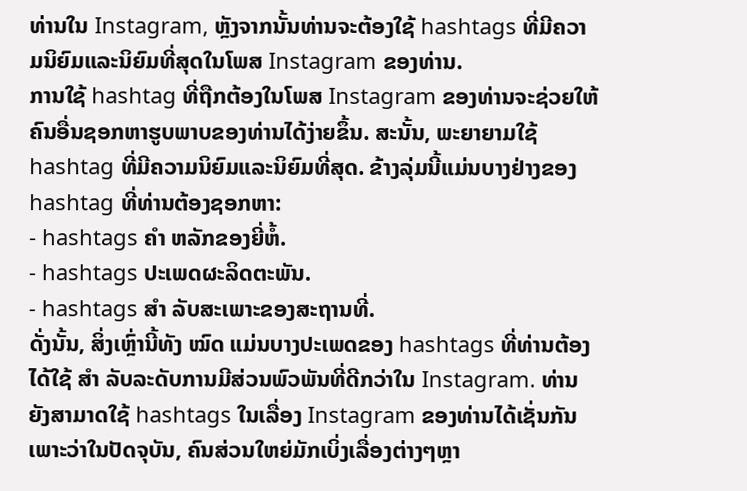ທ່ານໃນ Instagram, ຫຼັງຈາກນັ້ນທ່ານຈະຕ້ອງໃຊ້ hashtags ທີ່ມີຄວາມນິຍົມແລະນິຍົມທີ່ສຸດໃນໂພສ Instagram ຂອງທ່ານ.
ການໃຊ້ hashtag ທີ່ຖືກຕ້ອງໃນໂພສ Instagram ຂອງທ່ານຈະຊ່ວຍໃຫ້ຄົນອື່ນຊອກຫາຮູບພາບຂອງທ່ານໄດ້ງ່າຍຂຶ້ນ. ສະນັ້ນ, ພະຍາຍາມໃຊ້ hashtag ທີ່ມີຄວາມນິຍົມແລະນິຍົມທີ່ສຸດ. ຂ້າງລຸ່ມນີ້ແມ່ນບາງຢ່າງຂອງ hashtag ທີ່ທ່ານຕ້ອງຊອກຫາ:
- hashtags ຄຳ ຫລັກຂອງຍີ່ຫໍ້.
- hashtags ປະເພດຜະລິດຕະພັນ.
- hashtags ສຳ ລັບສະເພາະຂອງສະຖານທີ່.
ດັ່ງນັ້ນ, ສິ່ງເຫຼົ່ານີ້ທັງ ໝົດ ແມ່ນບາງປະເພດຂອງ hashtags ທີ່ທ່ານຕ້ອງໄດ້ໃຊ້ ສຳ ລັບລະດັບການມີສ່ວນພົວພັນທີ່ດີກວ່າໃນ Instagram. ທ່ານຍັງສາມາດໃຊ້ hashtags ໃນເລື່ອງ Instagram ຂອງທ່ານໄດ້ເຊັ່ນກັນເພາະວ່າໃນປັດຈຸບັນ, ຄົນສ່ວນໃຫຍ່ມັກເບິ່ງເລື່ອງຕ່າງໆຫຼາ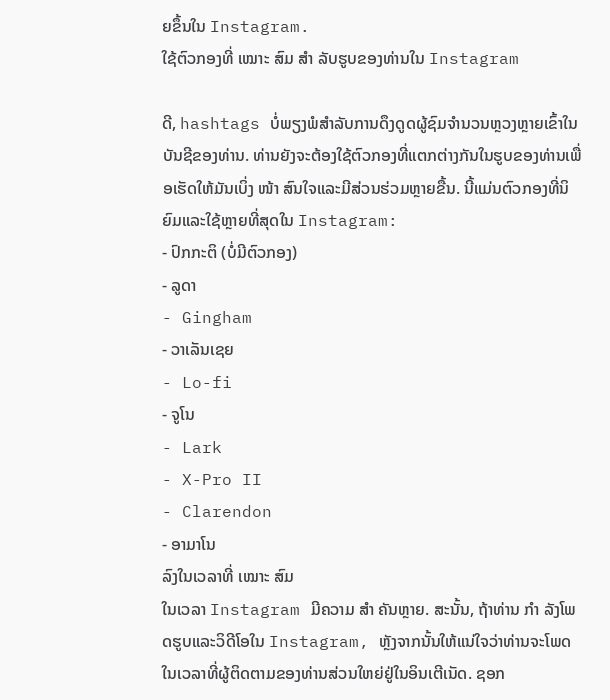ຍຂຶ້ນໃນ Instagram.
ໃຊ້ຕົວກອງທີ່ ເໝາະ ສົມ ສຳ ລັບຮູບຂອງທ່ານໃນ Instagram

ດີ, hashtags ບໍ່ພຽງພໍສໍາລັບການດຶງດູດຜູ້ຊົມຈໍານວນຫຼວງຫຼາຍເຂົ້າໃນບັນຊີຂອງທ່ານ. ທ່ານຍັງຈະຕ້ອງໃຊ້ຕົວກອງທີ່ແຕກຕ່າງກັນໃນຮູບຂອງທ່ານເພື່ອເຮັດໃຫ້ມັນເບິ່ງ ໜ້າ ສົນໃຈແລະມີສ່ວນຮ່ວມຫຼາຍຂື້ນ. ນີ້ແມ່ນຕົວກອງທີ່ນິຍົມແລະໃຊ້ຫຼາຍທີ່ສຸດໃນ Instagram:
- ປົກກະຕິ (ບໍ່ມີຕົວກອງ)
- ລູດາ
- Gingham
- ວາເລັນເຊຍ
- Lo-fi
- ຈູໂນ
- Lark
- X-Pro II
- Clarendon
- ອາມາໂນ
ລົງໃນເວລາທີ່ ເໝາະ ສົມ
ໃນເວລາ Instagram ມີຄວາມ ສຳ ຄັນຫຼາຍ. ສະນັ້ນ, ຖ້າທ່ານ ກຳ ລັງໂພດຮູບແລະວິດີໂອໃນ Instagram, ຫຼັງຈາກນັ້ນໃຫ້ແນ່ໃຈວ່າທ່ານຈະໂພດໃນເວລາທີ່ຜູ້ຕິດຕາມຂອງທ່ານສ່ວນໃຫຍ່ຢູ່ໃນອິນເຕີເນັດ. ຊອກ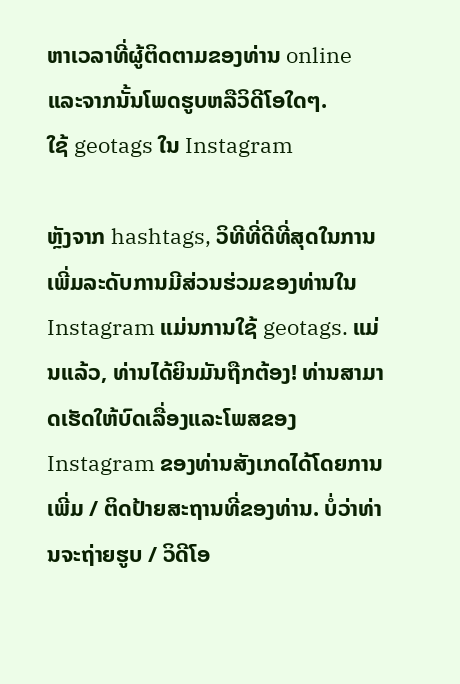ຫາເວລາທີ່ຜູ້ຕິດຕາມຂອງທ່ານ online ແລະຈາກນັ້ນໂພດຮູບຫລືວິດີໂອໃດໆ.
ໃຊ້ geotags ໃນ Instagram

ຫຼັງຈາກ hashtags, ວິທີທີ່ດີທີ່ສຸດໃນການເພີ່ມລະດັບການມີສ່ວນຮ່ວມຂອງທ່ານໃນ Instagram ແມ່ນການໃຊ້ geotags. ແມ່ນແລ້ວ, ທ່ານໄດ້ຍິນມັນຖືກຕ້ອງ! ທ່ານສາມາດເຮັດໃຫ້ບົດເລື່ອງແລະໂພສຂອງ Instagram ຂອງທ່ານສັງເກດໄດ້ໂດຍການເພີ່ມ / ຕິດປ້າຍສະຖານທີ່ຂອງທ່ານ. ບໍ່ວ່າທ່ານຈະຖ່າຍຮູບ / ວິດີໂອ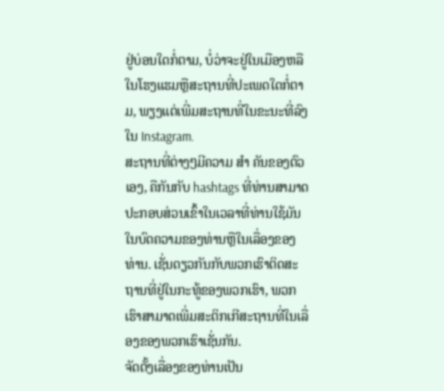ຢູ່ບ່ອນໃດກໍ່ຕາມ, ບໍ່ວ່າຈະຢູ່ໃນເມືອງຫລືໃນໂຮງແຮມຫຼືສະຖານທີ່ປະເພດໃດກໍ່ຕາມ, ພຽງແຕ່ເພີ່ມສະຖານທີ່ໃນຂະນະທີ່ລົງໃນ Instagram.
ສະຖານທີ່ຕ່າງໆມີຄວາມ ສຳ ຄັນຂອງຕົວເອງ, ຄືກັນກັບ hashtags ທີ່ທ່ານສາມາດປະກອບສ່ວນເຂົ້າໃນເວລາທີ່ທ່ານໃຊ້ມັນໃນບົດຄວາມຂອງທ່ານຫຼືໃນເລື່ອງຂອງທ່ານ. ເຊັ່ນດຽວກັນກັບພວກເຮົາຕິດສະຖານທີ່ຢູ່ໃນກະທູ້ຂອງພວກເຮົາ, ພວກເຮົາສາມາດເພີ່ມສະຕິກເກີສະຖານທີ່ໃນເລື່ອງຂອງພວກເຮົາເຊັ່ນກັນ.
ຈັດຕັ້ງເລື່ອງຂອງທ່ານເປັນ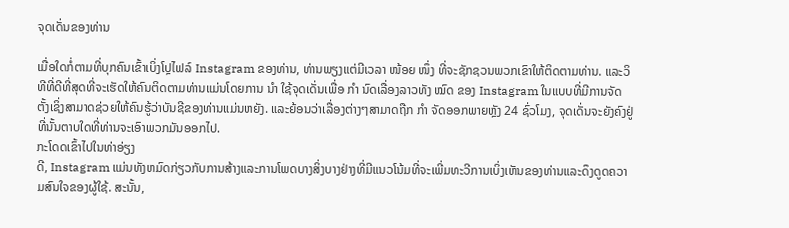ຈຸດເດັ່ນຂອງທ່ານ

ເມື່ອໃດກໍ່ຕາມທີ່ບຸກຄົນເຂົ້າເບິ່ງໂປຼໄຟລ໌ Instagram ຂອງທ່ານ, ທ່ານພຽງແຕ່ມີເວລາ ໜ້ອຍ ໜຶ່ງ ທີ່ຈະຊັກຊວນພວກເຂົາໃຫ້ຕິດຕາມທ່ານ. ແລະວິທີທີ່ດີທີ່ສຸດທີ່ຈະເຮັດໃຫ້ຄົນຕິດຕາມທ່ານແມ່ນໂດຍການ ນຳ ໃຊ້ຈຸດເດັ່ນເພື່ອ ກຳ ນົດເລື່ອງລາວທັງ ໝົດ ຂອງ Instagram ໃນແບບທີ່ມີການຈັດຕັ້ງເຊິ່ງສາມາດຊ່ວຍໃຫ້ຄົນຮູ້ວ່າບັນຊີຂອງທ່ານແມ່ນຫຍັງ. ແລະຍ້ອນວ່າເລື່ອງຕ່າງໆສາມາດຖືກ ກຳ ຈັດອອກພາຍຫຼັງ 24 ຊົ່ວໂມງ, ຈຸດເດັ່ນຈະຍັງຄົງຢູ່ທີ່ນັ້ນຕາບໃດທີ່ທ່ານຈະເອົາພວກມັນອອກໄປ.
ກະໂດດເຂົ້າໄປໃນທ່າອ່ຽງ
ດີ, Instagram ແມ່ນທັງຫມົດກ່ຽວກັບການສ້າງແລະການໂພດບາງສິ່ງບາງຢ່າງທີ່ມີແນວໂນ້ມທີ່ຈະເພີ່ມທະວີການເບິ່ງເຫັນຂອງທ່ານແລະດຶງດູດຄວາມສົນໃຈຂອງຜູ້ໃຊ້. ສະນັ້ນ,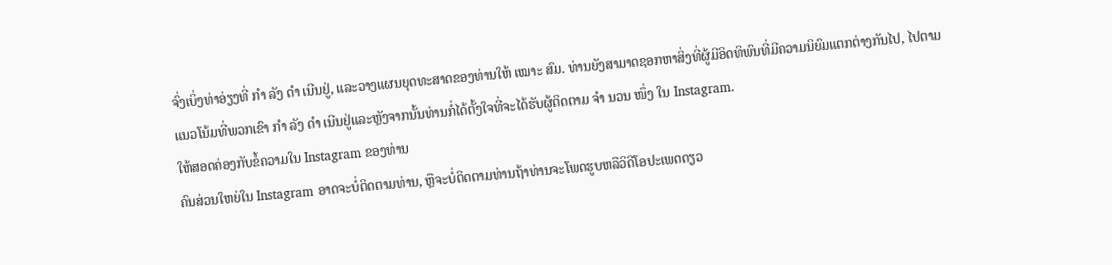ຈົ່ງເບິ່ງທ່າອ່ຽງທີ່ ກຳ ລັງ ດຳ ເນີນຢູ່, ແລະວາງແຜນຍຸດທະສາດຂອງທ່ານໃຫ້ ເໝາະ ສົມ. ທ່ານຍັງສາມາດຊອກຫາສິ່ງທີ່ຜູ້ມີອິດທິພົນທີ່ມີຄວາມນິຍົມແຕກຕ່າງກັນໄປ, ໄປຕາມແນວໂນ້ມທີ່ພວກເຂົາ ກຳ ລັງ ດຳ ເນີນຢູ່ແລະຫຼັງຈາກນັ້ນທ່ານກໍ່ໄດ້ຕັ້ງໃຈທີ່ຈະໄດ້ຮັບຜູ້ຕິດຕາມ ຈຳ ນວນ ໜຶ່ງ ໃນ Instagram.
ໃຫ້ສອດຄ່ອງກັບຂໍ້ຄວາມໃນ Instagram ຂອງທ່ານ
ຄົນສ່ວນໃຫຍ່ໃນ Instagram ອາດຈະບໍ່ຕິດຕາມທ່ານ, ຫຼືຈະບໍ່ຕິດຕາມທ່ານຖ້າທ່ານຈະໂພດຮູບຫລືວິດີໂອປະເພດດຽວ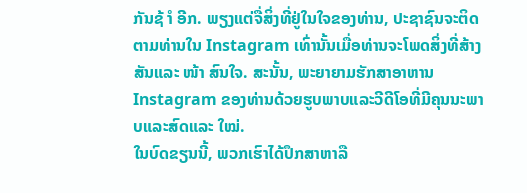ກັນຊ້ ຳ ອີກ. ພຽງແຕ່ຈື່ສິ່ງທີ່ຢູ່ໃນໃຈຂອງທ່ານ, ປະຊາຊົນຈະຕິດຕາມທ່ານໃນ Instagram ເທົ່ານັ້ນເມື່ອທ່ານຈະໂພດສິ່ງທີ່ສ້າງສັນແລະ ໜ້າ ສົນໃຈ. ສະນັ້ນ, ພະຍາຍາມຮັກສາອາຫານ Instagram ຂອງທ່ານດ້ວຍຮູບພາບແລະວີດີໂອທີ່ມີຄຸນນະພາບແລະສົດແລະ ໃໝ່.
ໃນບົດຂຽນນີ້, ພວກເຮົາໄດ້ປຶກສາຫາລື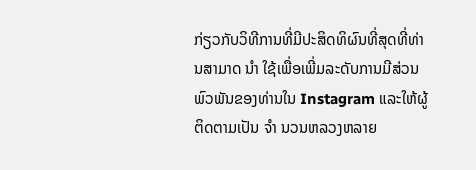ກ່ຽວກັບວິທີການທີ່ມີປະສິດທິຜົນທີ່ສຸດທີ່ທ່ານສາມາດ ນຳ ໃຊ້ເພື່ອເພີ່ມລະດັບການມີສ່ວນພົວພັນຂອງທ່ານໃນ Instagram ແລະໃຫ້ຜູ້ຕິດຕາມເປັນ ຈຳ ນວນຫລວງຫລາຍ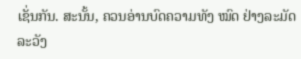ເຊັ່ນກັນ. ສະນັ້ນ, ຄວນອ່ານບົດຄວາມທັງ ໝົດ ຢ່າງລະມັດລະວັງ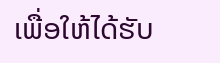ເພື່ອໃຫ້ໄດ້ຮັບ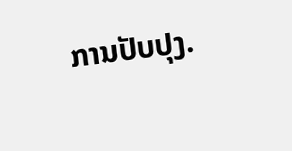ການປັບປຸງ.